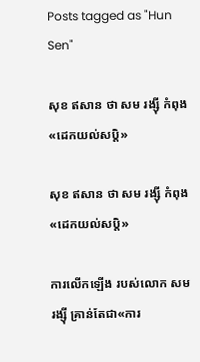Posts tagged as "Hun Sen"

សុខ ឥសាន ថា សម រង្ស៊ី កំពុង«ដេកយល់សប្ដិ»

សុខ ឥសាន ថា សម រង្ស៊ី កំពុង«ដេកយល់សប្ដិ»

ការលើកឡើង របស់លោក សម រង្ស៊ី គ្រាន់តែជា«ការ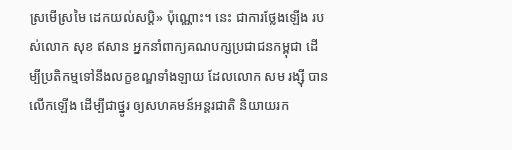ស្រមើស្រមៃ ដេកយល់សប្តិ» ប៉ុណ្ណោះ។ នេះ ជាការថ្លែងឡើង របស់លោក សុខ ឥសាន អ្នកនាំពាក្យគណបក្សប្រជាជនកម្ពុជា ដើម្បីប្រតិកម្មទៅនឹងលក្ខខណ្ឌទាំងឡាយ ដែលលោក សម រង្ស៊ី បានលើកឡើង ដើម្បីជាថ្នូរ ឲ្យសហគមន៍អន្តរជាតិ និយាយរក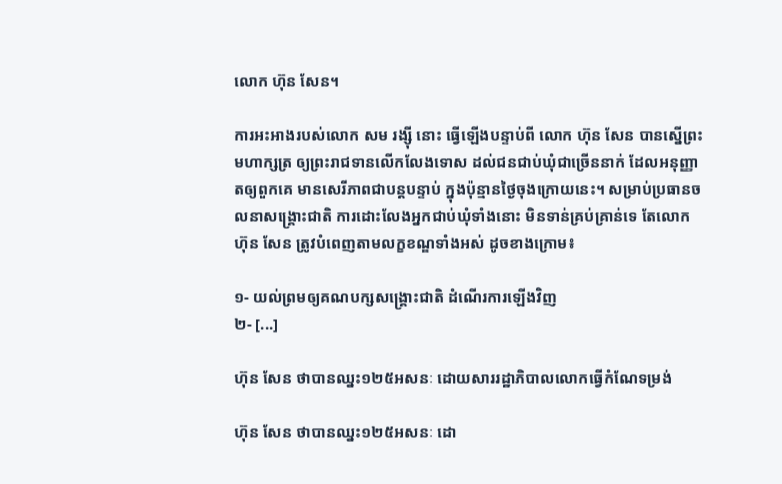លោក ហ៊ុន សែន។

ការអះអាងរបស់លោក សម រង្ស៊ី នោះ ធ្វើឡើងបន្ទាប់ពី លោក ហ៊ុន សែន បានស្នើព្រះមហាក្សត្រ ឲ្យព្រះរាជទានលើកលែងទោស ដល់ជនជាប់ឃុំជាច្រើននាក់ ដែលអនុញ្ញាតឲ្យពួកគេ មានសេរីភាពជាបន្តបន្ទាប់ ក្នុងប៉ុន្មានថ្ងៃចុងក្រោយនេះ។ សម្រាប់ប្រធានចលនាសង្គ្រោះជាតិ ការដោះលែងអ្នកជាប់ឃុំទាំងនោះ មិនទាន់គ្រប់គ្រាន់ទេ តែលោក ហ៊ុន សែន ត្រូវបំពេញតាមលក្ខខណ្ឌទាំងអស់ ដូចខាងក្រោម៖

១- យល់ព្រមឲ្យគណបក្សសង្គ្រោះជាតិ ដំណើរការឡើងវិញ
២- [...]

ហ៊ុន សែន ថាបានឈ្នះ១២៥អសនៈ ដោយសាររដ្ឋាភិបាលលោកធ្វើកំណែទម្រង់

ហ៊ុន សែន ថាបានឈ្នះ១២៥អសនៈ ដោ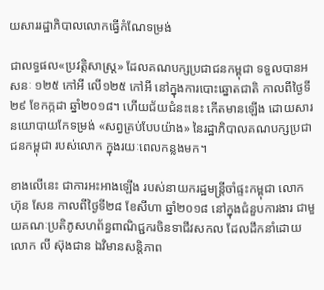យសាររដ្ឋាភិបាលលោកធ្វើកំណែទម្រង់

ជាលទ្ធផល«ប្រវត្តិសាស្ត្រ» ដែលគណបក្សប្រជាជនកម្ពុជា ទទួលបានអសនៈ ១២៥ កៅអី លើ១២៥ កៅអី នៅក្នុងការបោះឆ្នោតជាតិ កាលពីថ្ងៃទី២៩ ខែកក្កដា ឆ្នាំ២០១៨។ ហើយជ័យជំនះនេះ កើតមានឡើង ដោយសារនយោបាយកែទម្រង់ «សព្វគ្រប់បែបយ៉ាង» នៃរដ្ឋាភិបាលគណបក្សប្រជាជនកម្ពុជា របស់លោក ក្នុងរយៈពេលកន្លងមក។

ខាងលើនេះ ជាការអះអាងឡើង របស់នាយករដ្ឋមន្ត្រីចាំផ្ទះកម្ពុជា លោក ហ៊ុន សែន កាលពីថ្ងៃទី២៨ ខែសីហា ឆ្នាំ២០១៨ នៅក្នុងជំនួបការងារ ជាមួយគណៈប្រតិភូសហព័ន្ធពាណិជ្ជករចិនទាជីវសកល ដែលដឹកនាំដោយលោក លី ស៊ុងជាន ឯវិមានសន្តិភាព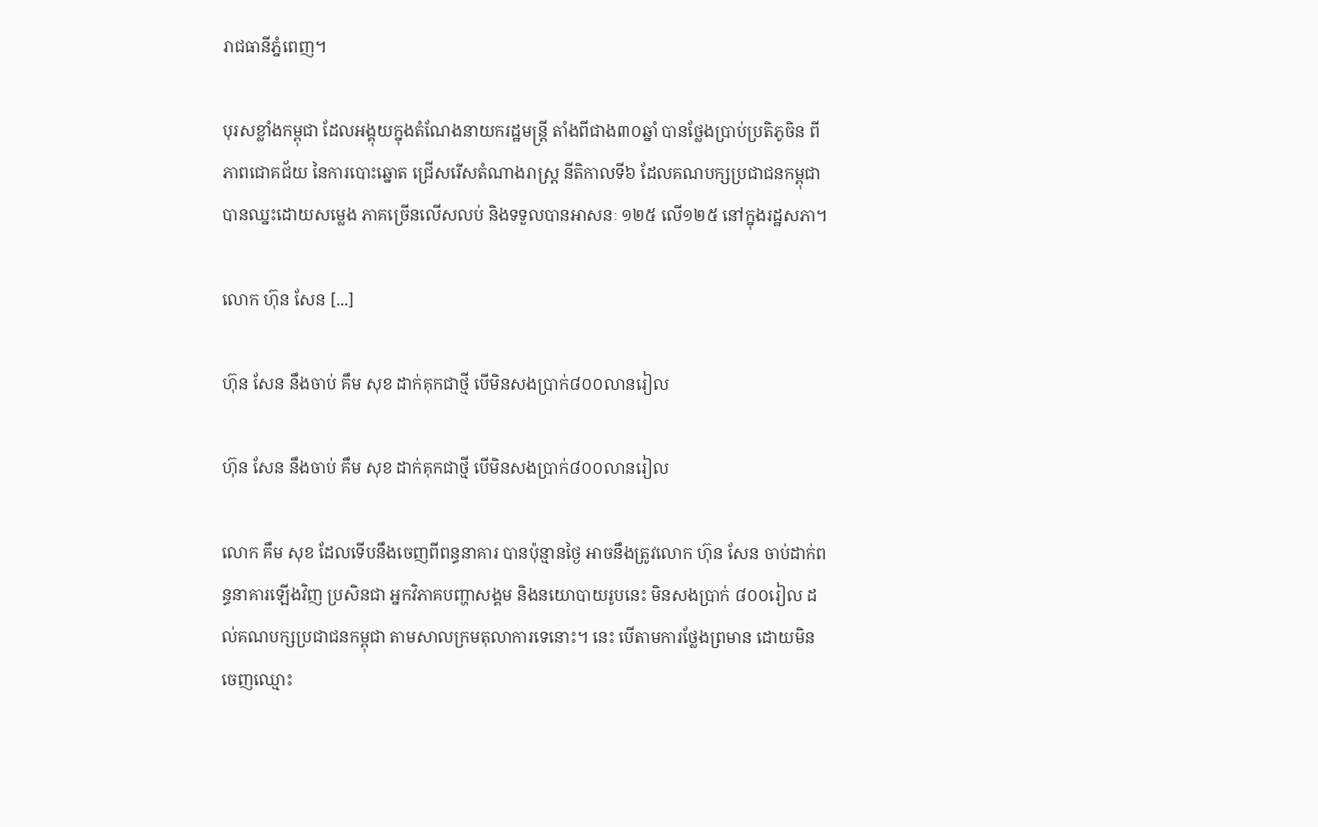រាជធានីភ្នំពេញ។

បុរសខ្លាំងកម្ពុជា ដែលអង្គុយក្នុងតំណែងនាយករដ្ឋមន្ត្រី តាំងពីជាង៣០ឆ្នាំ បានថ្លែងប្រាប់ប្រតិភូចិន ពីភាពជោគជ័យ នៃការបោះឆ្នោត ជ្រើសរើសតំណាងរាស្ត្រ នីតិកាលទី៦ ដែលគណបក្សប្រជាជនកម្ពុជា បានឈ្នះដោយសម្លេង ភាគច្រើនលើសលប់ និងទទួលបានអាសនៈ ១២៥ លើ១២៥ នៅក្នុងរដ្ឋសភា។

លោក ហ៊ុន សែន [...]

ហ៊ុន សែន នឹងចាប់ គឹម សុខ ដាក់គុកជាថ្មី បើមិនសងប្រាក់៨០០លានរៀល

ហ៊ុន សែន នឹងចាប់ គឹម សុខ ដាក់គុកជាថ្មី បើមិនសងប្រាក់៨០០លានរៀល

លោក គឹម សុខ ដែលទើបនឹងចេញពីពន្ធនាគារ បានប៉ុន្មានថ្ងៃ អាចនឹងត្រូវលោក ហ៊ុន សែន ចាប់ដាក់ពន្ធនាគារឡើងវិញ ប្រសិនជា អ្នកវិភាគបញ្ហាសង្គម និងនយោបាយរូបនេះ មិនសងប្រាក់ ៨០០រៀល ដល់គណបក្សប្រជាជនកម្ពុជា តាមសាលក្រមតុលាការទេនោះ។ នេះ បើតាមការថ្លែងព្រមាន ដោយមិនចេញឈ្មោះ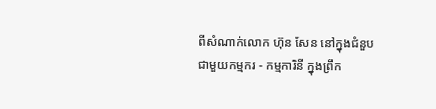ពីសំណាក់លោក ហ៊ុន សែន នៅក្នុងជំនួបជាមួយកម្មករ - កម្មការិនី ក្នុងព្រឹក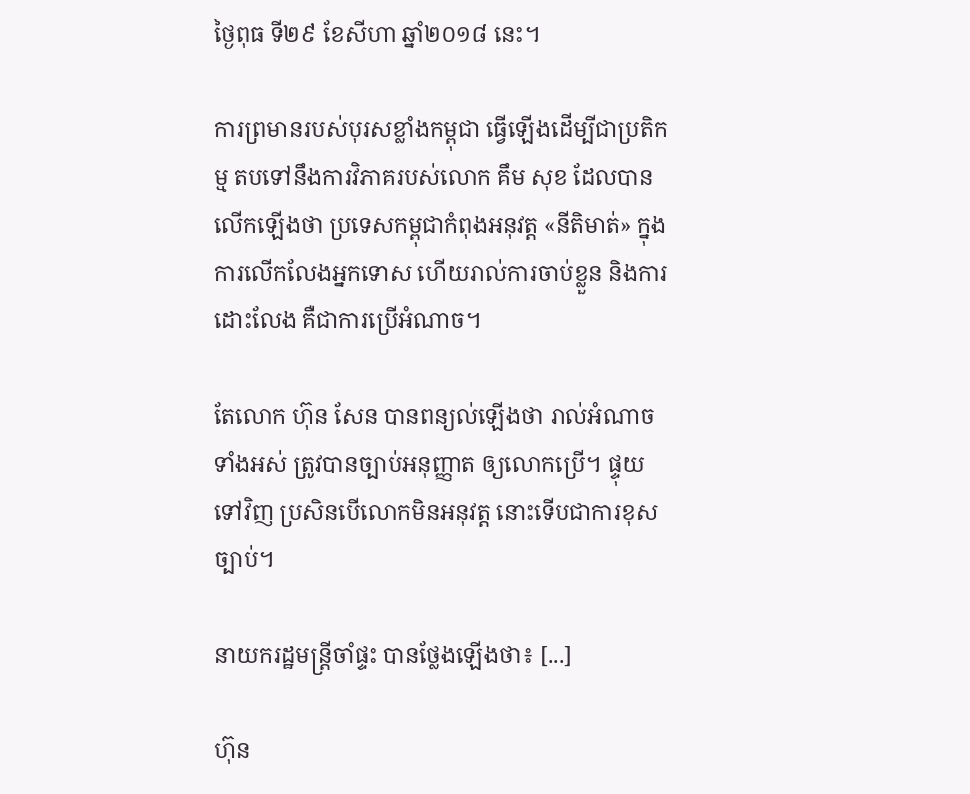ថ្ងៃពុធ ទី២៩ ខែសីហា ឆ្នាំ២០១៨ នេះ។

ការព្រមានរបស់បុរសខ្លាំងកម្ពុជា ធ្វើឡើងដើម្បីជាប្រតិកម្ម តបទៅនឹងការវិភាគរបស់លោក គឹម សុខ ដែលបានលើកឡើងថា ប្រទេសកម្ពុជាកំពុងអនុវត្ត «នីតិមាត់» ក្នុងការលើកលែងអ្នកទោស ហើយរាល់ការចាប់ខ្លួន និងការដោះលែង គឺជាការប្រើអំណាច។

តែលោក ហ៊ុន សែន បានពន្យល់ឡើងថា រាល់អំណាចទាំងអស់ ត្រូវបានច្បាប់អនុញ្ញាត ឲ្យលោកប្រើ។ ផ្ទុយទៅវិញ ប្រសិនបើលោកមិនអនុវត្ត នោះទើបជាការខុសច្បាប់។

នាយករដ្ឋមន្ត្រីចាំផ្ទះ បានថ្លែងឡើងថា៖ [...]

ហ៊ុន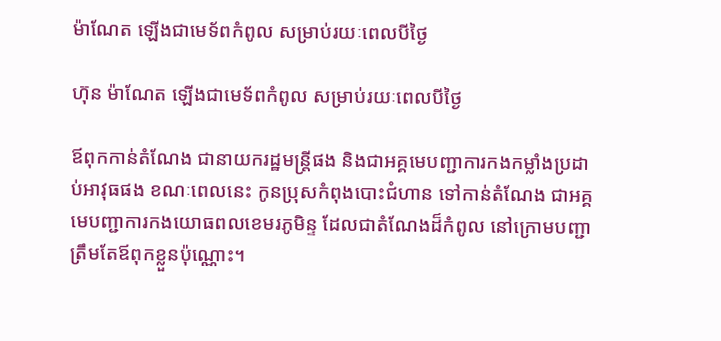ម៉ាណែត ឡើងជាមេទ័ពកំពូល សម្រាប់រយៈពេលបីថ្ងៃ

ហ៊ុន ម៉ាណែត ឡើងជាមេទ័ពកំពូល សម្រាប់រយៈពេលបីថ្ងៃ

ឪពុកកាន់តំណែង ជានាយករដ្ឋមន្ត្រីផង និងជាអគ្គមេបញ្ជាការកងកម្លាំងប្រដាប់អាវុធផង ខណៈពេលនេះ កូនប្រុសកំពុងបោះជំហាន ទៅកាន់តំណែង ជាអគ្គមេបញ្ជាការកងយោធពលខេមរភូមិន្ទ ដែលជាតំណែងដ៏កំពូល នៅក្រោមបញ្ជា ត្រឹមតែឪពុកខ្លួនប៉ុណ្ណោះ។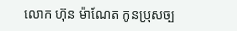លោក ហ៊ុន ម៉ាណែត កូនប្រុសច្ប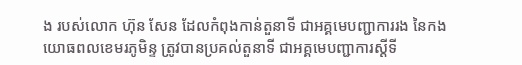ង របស់លោក ហ៊ុន សែន ដែលកំពុងកាន់តួនាទី ជាអគ្គមេបញ្ជាការរង នៃកងយោធពលខេមរភូមិន្ទ ត្រូវបានប្រគល់តួនាទី ជាអគ្គមេបញ្ជាការស្ដីទី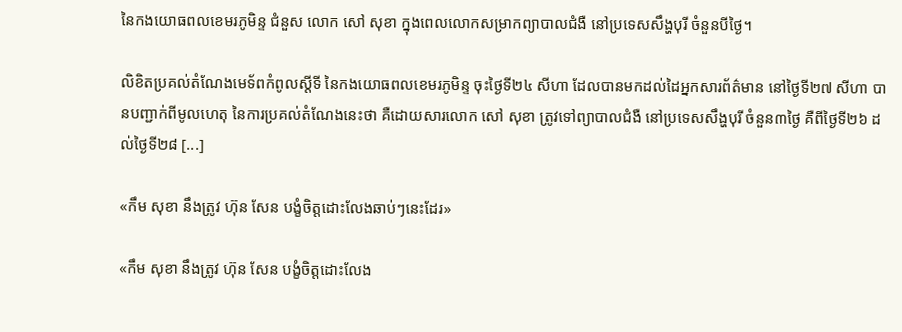នៃកងយោធពលខេមរភូមិន្ទ ជំនួស លោក សៅ សុខា ក្នុងពេលលោកសម្រាកព្យាបាលជំងឺ នៅប្រទេសសឹង្ហបុរី ចំនួនបីថ្ងៃ។

លិខិតប្រគល់តំណែងមេទ័ពកំពូលស្ដីទី នៃកងយោធពលខេមរភូមិន្ទ ចុះថ្ងៃទី២៤ សីហា ដែលបានមកដល់ដៃអ្នកសារព័ត៌មាន នៅថ្ងៃទី២៧ សីហា បានបញ្ជាក់ពីមូលហេតុ នៃការប្រគល់តំណែងនេះថា គឺដោយសារលោក សៅ សុខា ត្រូវទៅព្យាបាលជំងឺ នៅប្រទេសសឹង្ហបុរី ចំនួន៣ថ្ងៃ គឺពីថ្ងៃទី២៦ ដល់ថ្ងៃទី២៨ [...]

«កឹម សុខា នឹងត្រូវ ហ៊ុន សែន បង្ខំចិត្តដោះលែងឆាប់ៗនេះដែរ»

«កឹម សុខា នឹងត្រូវ ហ៊ុន សែន បង្ខំចិត្តដោះលែង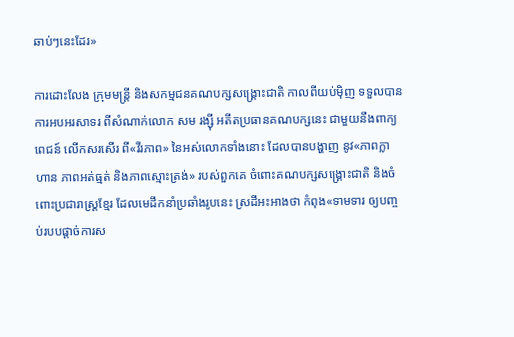ឆាប់ៗនេះដែរ»

ការដោះលែង ក្រុមមន្ត្រី និងសកម្មជនគណបក្សសង្គ្រោះជាតិ កាលពីយប់ម៉ិញ ទទួលបានការអបអរសាទរ ពីសំណាក់លោក សម រង្ស៊ី អតីតប្រធានគណបក្សនេះ ជាមួយនឹងពាក្យពេជន៍ លើកសរសើរ ពី«វីរភាព» នៃអស់លោកទាំងនោះ ដែលបានបង្ហាញ នូវ«ភាពក្លាហាន ភាពអត់ធ្មត់ និងភាពស្មោះត្រង់» របស់ពួកគេ ចំពោះគណបក្សសង្គ្រោះជាតិ និងចំពោះប្រជារាស្ត្រខ្មែរ ដែលមេដឹកនាំប្រឆាំងរូបនេះ ស្រដីអះអាងថា កំពុង«ទាមទារ ឲ្យបញ្ចប់របបផ្តាច់ការស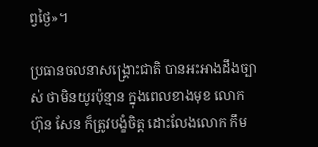ព្វថ្ងៃ»។

ប្រធានចលនាសង្គ្រោះជាតិ បានអះអាងដឹងច្បាស់ ថាមិនយូរប៉ុន្មាន ក្នុងពេលខាងមុខ លោក ហ៊ុន សែន ក៏ត្រូវបង្ខំចិត្ត ដោះលែងលោក កឹម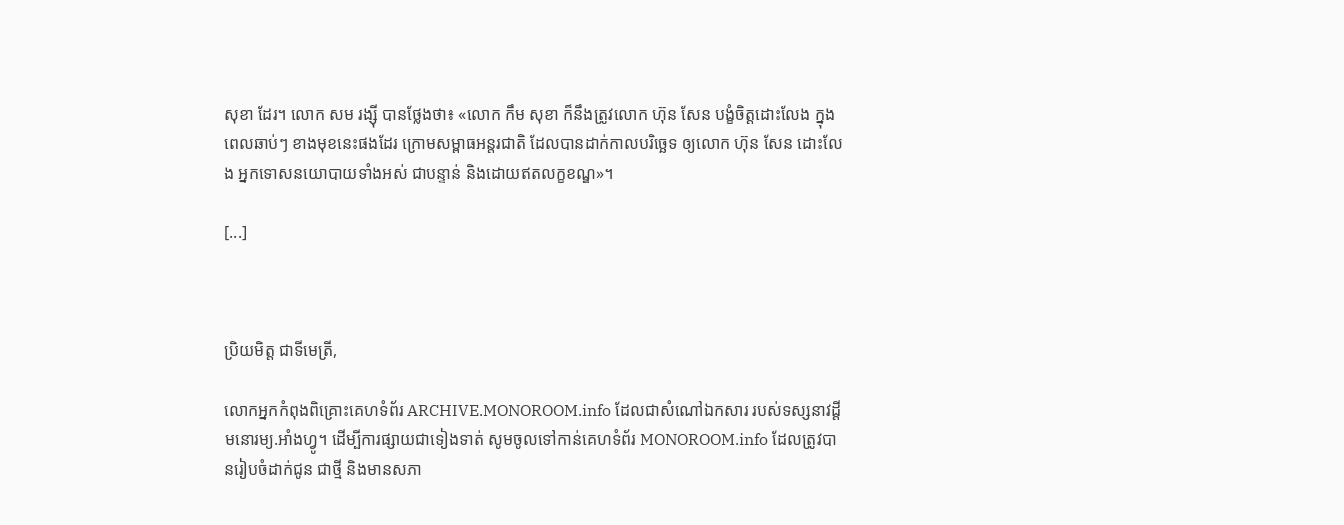សុខា ដែរ។ លោក សម រង្ស៊ី បានថ្លែងថា៖ «លោក កឹម សុខា ក៏នឹងត្រូវលោក ហ៊ុន សែន បង្ខំចិត្តដោះលែង ក្នុងពេលឆាប់ៗ ខាងមុខនេះផងដែរ ក្រោមសម្ពាធអន្តរជាតិ ដែលបានដាក់កាលបរិច្ឆេទ ឲ្យលោក ហ៊ុន សែន ដោះលែង អ្នកទោសនយោបាយទាំងអស់ ជាបន្ទាន់ និងដោយឥតលក្ខខណ្ឌ»។

[...]



ប្រិយមិត្ត ជាទីមេត្រី,

លោកអ្នកកំពុងពិគ្រោះគេហទំព័រ ARCHIVE.MONOROOM.info ដែលជាសំណៅឯកសារ របស់ទស្សនាវដ្ដីមនោរម្យ.អាំងហ្វូ។ ដើម្បីការផ្សាយជាទៀងទាត់ សូមចូលទៅកាន់គេហទំព័រ MONOROOM.info ដែលត្រូវបានរៀបចំដាក់ជូន ជាថ្មី និងមានសភា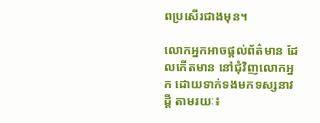ពប្រសើរជាងមុន។

លោកអ្នកអាចផ្ដល់ព័ត៌មាន ដែលកើតមាន នៅជុំវិញលោកអ្នក ដោយទាក់ទងមកទស្សនាវដ្ដី តាមរយៈ៖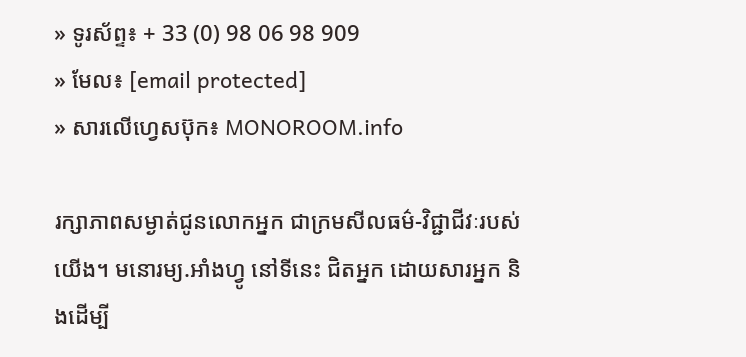» ទូរស័ព្ទ៖ + 33 (0) 98 06 98 909
» មែល៖ [email protected]
» សារលើហ្វេសប៊ុក៖ MONOROOM.info

រក្សាភាពសម្ងាត់ជូនលោកអ្នក ជាក្រមសីលធម៌-វិជ្ជាជីវៈរបស់យើង។ មនោរម្យ.អាំងហ្វូ នៅទីនេះ ជិតអ្នក ដោយសារអ្នក និងដើម្បី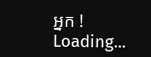អ្នក !
Loading...